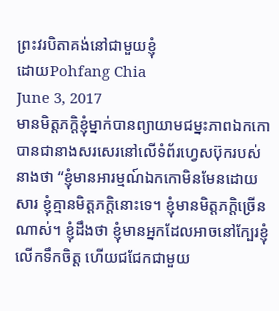ព្រះវរបិតាគង់នៅជាមួយខ្ញុំ
ដោយPohfang Chia
June 3, 2017
មានមិត្តភក្តិខ្ញុំម្នាក់បានព្យាយាមជម្នះភាពឯកកោ បានជានាងសរសេរនៅលើទំព័រហ្វេសប៊ុករបស់នាងថា “ខ្ញុំមានអារម្មណ៍ឯកកោមិនមែនដោយសារ ខ្ញុំគ្មានមិត្តភក្តិនោះទេ។ ខ្ញុំមានមិត្តភក្តិច្រើនណាស់។ ខ្ញុំដឹងថា ខ្ញុំមានអ្នកដែលអាចនៅក្បែរខ្ញុំ លើកទឹកចិត្ត ហើយជជែកជាមួយ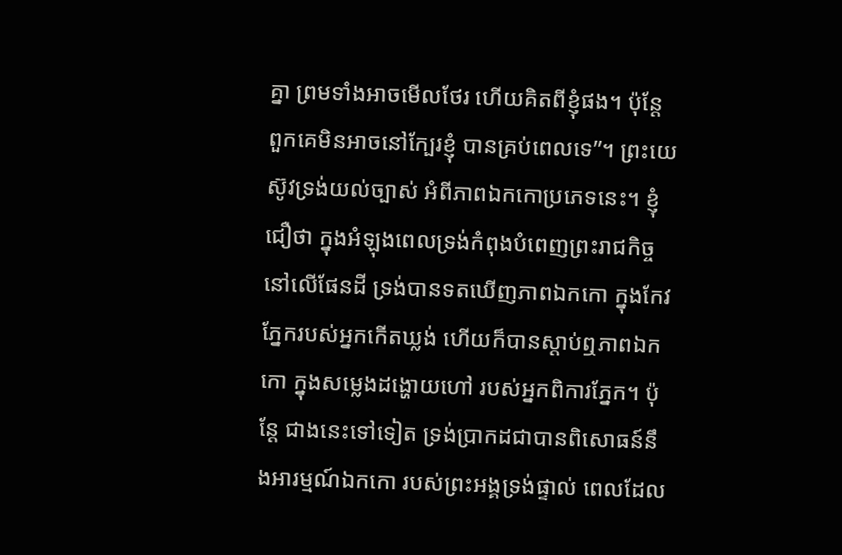គ្នា ព្រមទាំងអាចមើលថែរ ហើយគិតពីខ្ញុំផង។ ប៉ុន្តែ ពួកគេមិនអាចនៅក្បែរខ្ញុំ បានគ្រប់ពេលទេ”។ ព្រះយេស៊ូវទ្រង់យល់ច្បាស់ អំពីភាពឯកកោប្រភេទនេះ។ ខ្ញុំជឿថា ក្នុងអំឡុងពេលទ្រង់កំពុងបំពេញព្រះរាជកិច្ចនៅលើផែនដី ទ្រង់បានទតឃើញភាពឯកកោ ក្នុងកែវភ្នែករបស់អ្នកកើតឃ្លង់ ហើយក៏បានស្តាប់ឮភាពឯកកោ ក្នុងសម្លេងដង្ហោយហៅ របស់អ្នកពិការភ្នែក។ ប៉ុន្តែ ជាងនេះទៅទៀត ទ្រង់ប្រាកដជាបានពិសោធន៍នឹងអារម្មណ៍ឯកកោ របស់ព្រះអង្គទ្រង់ផ្ទាល់ ពេលដែល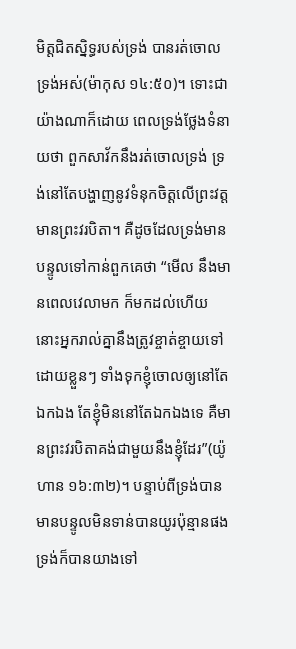មិត្តជិតស្និទ្ធរបស់ទ្រង់ បានរត់ចោលទ្រង់អស់(ម៉ាកុស ១៤:៥០)។ ទោះជាយ៉ាងណាក៏ដោយ ពេលទ្រង់ថ្លែងទំនាយថា ពួកសាវ័កនឹងរត់ចោលទ្រង់ ទ្រង់នៅតែបង្ហាញនូវទំនុកចិត្តលើព្រះវត្តមានព្រះវរបិតា។ គឺដូចដែលទ្រង់មានបន្ទូលទៅកាន់ពួកគេថា “មើល នឹងមានពេលវេលាមក ក៏មកដល់ហើយ នោះអ្នករាល់គ្នានឹងត្រូវខ្ចាត់ខ្ចាយទៅ ដោយខ្លួនៗ ទាំងទុកខ្ញុំចោលឲ្យនៅតែឯកឯង តែខ្ញុំមិននៅតែឯកឯងទេ គឺមានព្រះវរបិតាគង់ជាមួយនឹងខ្ញុំដែរ”(យ៉ូហាន ១៦:៣២)។ បន្ទាប់ពីទ្រង់បានមានបន្ទូលមិនទាន់បានយូរប៉ុន្មានផង ទ្រង់ក៏បានយាងទៅ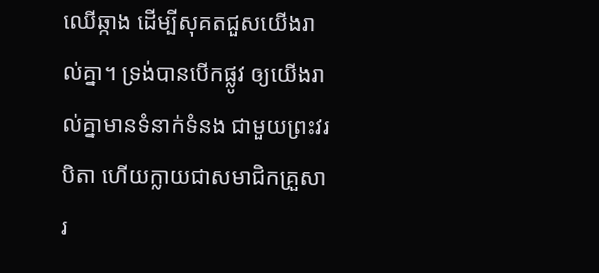ឈើឆ្កាង ដើម្បីសុគតជួសយើងរាល់គ្នា។ ទ្រង់បានបើកផ្លូវ ឲ្យយើងរាល់គ្នាមានទំនាក់ទំនង ជាមួយព្រះវរបិតា ហើយក្លាយជាសមាជិកគ្រួសារ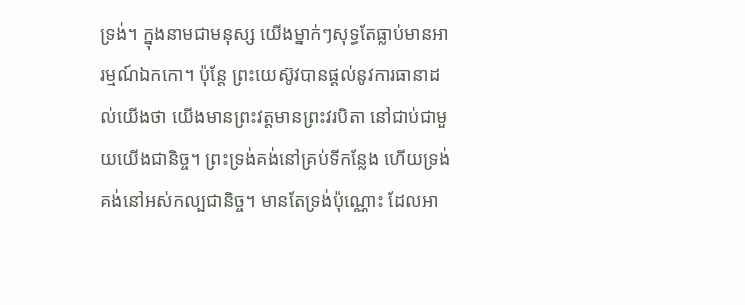ទ្រង់។ ក្នុងនាមជាមនុស្ស យើងម្នាក់ៗសុទ្ធតែធ្លាប់មានអារម្មណ៍ឯកកោ។ ប៉ុន្តែ ព្រះយេស៊ូវបានផ្តល់នូវការធានាដល់យើងថា យើងមានព្រះវត្តមានព្រះវរបិតា នៅជាប់ជាមួយយើងជានិច្ច។ ព្រះទ្រង់គង់នៅគ្រប់ទីកន្លែង ហើយទ្រង់គង់នៅអស់កល្បជានិច្ច។ មានតែទ្រង់ប៉ុណ្ណោះ ដែលអា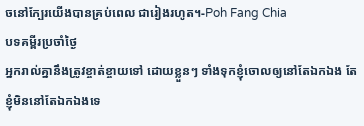ចនៅក្បែរយើងបានគ្រប់ពេល ជារៀងរហូត។-Poh Fang Chia
បទគម្ពីរប្រចាំថ្ងៃ
អ្នករាល់គ្នានឹងត្រូវខ្ចាត់ខ្ចាយទៅ ដោយខ្លួនៗ ទាំងទុកខ្ញុំចោលឲ្យនៅតែឯកឯង តែខ្ញុំមិននៅតែឯកឯងទេ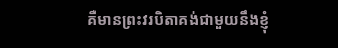គឺមានព្រះវរបិតាគង់ជាមួយនឹងខ្ញុំ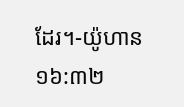ដែរ។-យ៉ូហាន ១៦:៣២